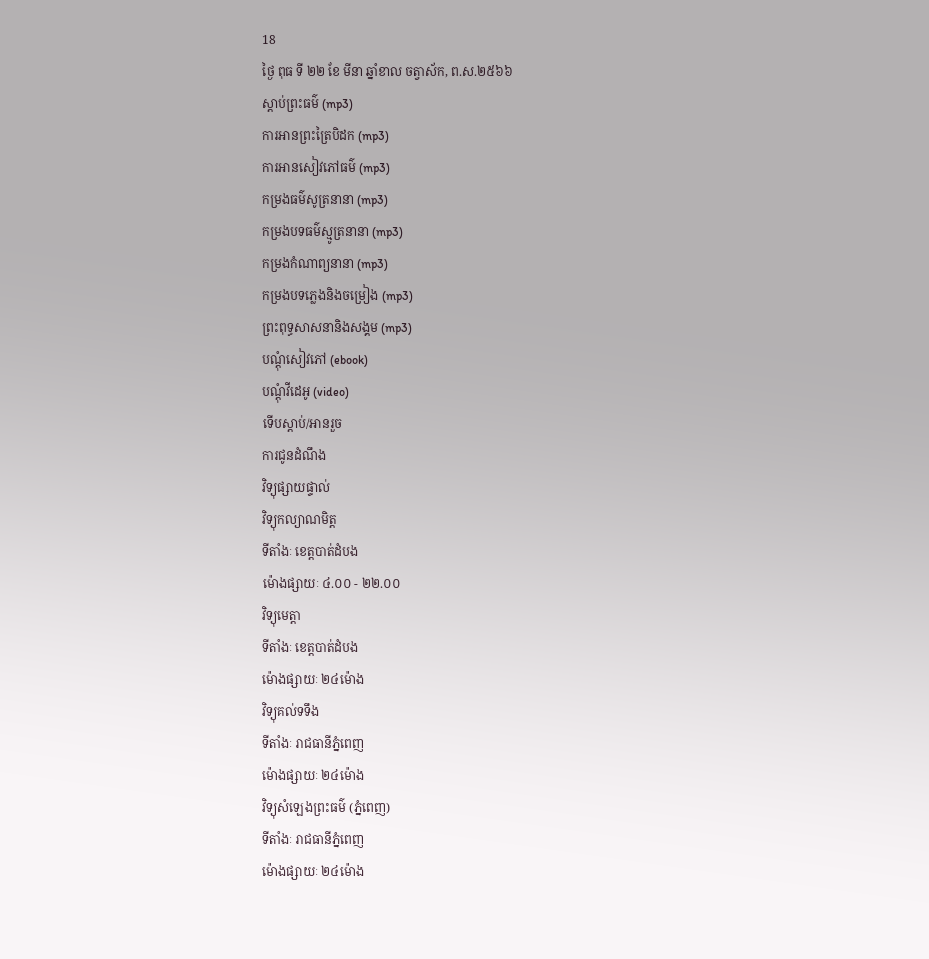18
ថ្ងៃ ពុធ ទី ២២ ខែ មីនា ឆ្នាំខាល ចត្វាស័ក, ព.ស.២៥៦៦
ស្តាប់ព្រះធម៌ (mp3)
ការអានព្រះត្រៃបិដក (mp3)
ការអានសៀវភៅធម៌ (mp3)
កម្រងធម៌សូត្រនានា (mp3)
កម្រងបទធម៌ស្មូត្រនានា (mp3)
កម្រងកំណាព្យនានា (mp3)
កម្រងបទភ្លេងនិងចម្រៀង (mp3)
ព្រះពុទ្ធសាសនានិងសង្គម (mp3)
បណ្តុំសៀវភៅ (ebook)
បណ្តុំវីដេអូ (video)
ទើបស្តាប់/អានរួច
ការជូនដំណឹង
វិទ្យុផ្សាយផ្ទាល់
វិទ្យុកល្យាណមិត្ត
ទីតាំងៈ ខេត្តបាត់ដំបង
ម៉ោងផ្សាយៈ ៤.០០ - ២២.០០
វិទ្យុមេត្តា
ទីតាំងៈ ខេត្តបាត់ដំបង
ម៉ោងផ្សាយៈ ២៤ម៉ោង
វិទ្យុគល់ទទឹង
ទីតាំងៈ រាជធានីភ្នំពេញ
ម៉ោងផ្សាយៈ ២៤ម៉ោង
វិទ្យុសំឡេងព្រះធម៌ (ភ្នំពេញ)
ទីតាំងៈ រាជធានីភ្នំពេញ
ម៉ោងផ្សាយៈ ២៤ម៉ោង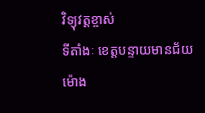វិទ្យុវត្តខ្ចាស់
ទីតាំងៈ ខេត្តបន្ទាយមានជ័យ
ម៉ោង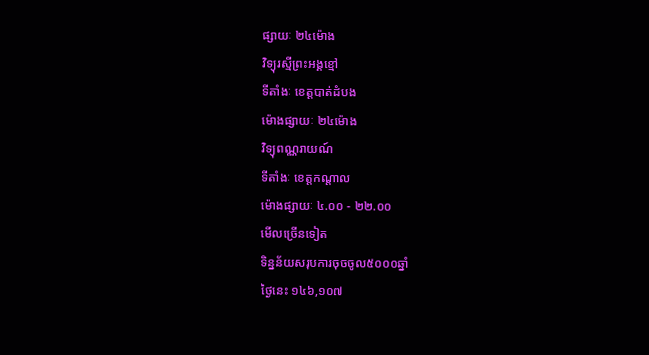ផ្សាយៈ ២៤ម៉ោង
វិទ្យុរស្មីព្រះអង្គខ្មៅ
ទីតាំងៈ ខេត្តបាត់ដំបង
ម៉ោងផ្សាយៈ ២៤ម៉ោង
វិទ្យុពណ្ណរាយណ៍
ទីតាំងៈ ខេត្តកណ្តាល
ម៉ោងផ្សាយៈ ៤.០០ - ២២.០០
មើលច្រើនទៀត
ទិន្នន័យសរុបការចុចចូល៥០០០ឆ្នាំ
ថ្ងៃនេះ ១៤៦,១០៧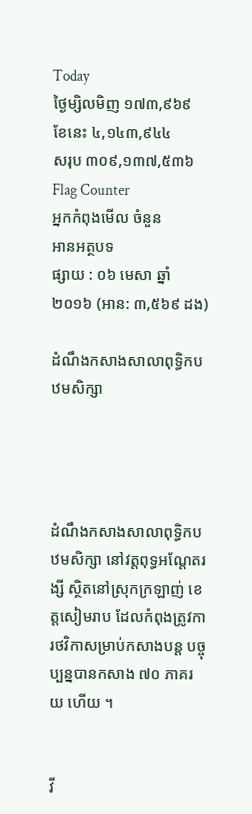Today
ថ្ងៃម្សិលមិញ ១៧៣,៩៦៩
ខែនេះ ៤,១៤៣,៩៤៤
សរុប ៣០៩,១៣៧,៥៣៦
Flag Counter
អ្នកកំពុងមើល ចំនួន
អានអត្ថបទ
ផ្សាយ : ០៦ មេសា ឆ្នាំ២០១៦ (អាន: ៣,៥៦៩ ដង)

ដំណឹងកសាងសាលាពុទ្ធិកបឋមសិក្សា




ដំណឹងកសាងសាលាពុទ្ធិកបឋមសិក្សា នៅវត្តពុទ្ធអណ្តែតរង្សី ស្ថិតនៅស្រុកក្រឡាញ់ ខេត្តសៀមរាប ដែលកំពុងត្រូវការថវិកាសម្រាប់កសាងបន្ត បច្ចុប្បន្នបានកសាង ៧០ ភាគរយ ហើយ ។


វី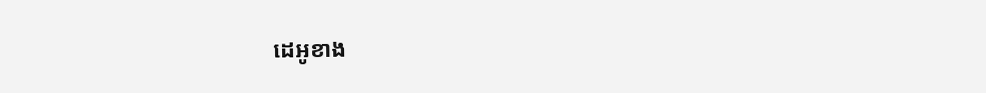ដេអូខាង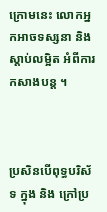ក្រោមនេះ លោកអ្នកអាចទស្សនា និង ស្តាប់លម្អិត អំពីការកសាងបន្ត ។



ប្រសិនបើពុទ្ធបរិស័ទ ក្នុង និង ក្រៅប្រ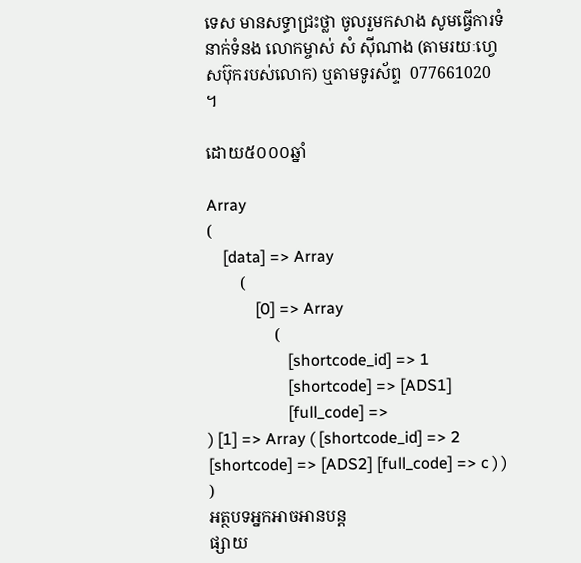ទេស មានសទ្ធាជ្រះថ្លា ចូលរួមកសាង សូមធ្វើការទំនាក់ទំនង លោកម្ចាស់ សំ ស៊ីណាង (តាមរយៈហ្វេសប៊ុករបស់លោក) ឬតាមទូរស័ព្ទ  077661020  ។

ដោយ៥០០០ឆ្នាំ

Array
(
    [data] => Array
        (
            [0] => Array
                (
                    [shortcode_id] => 1
                    [shortcode] => [ADS1]
                    [full_code] =>
) [1] => Array ( [shortcode_id] => 2 [shortcode] => [ADS2] [full_code] => c ) ) )
អត្ថបទអ្នកអាចអានបន្ត
ផ្សាយ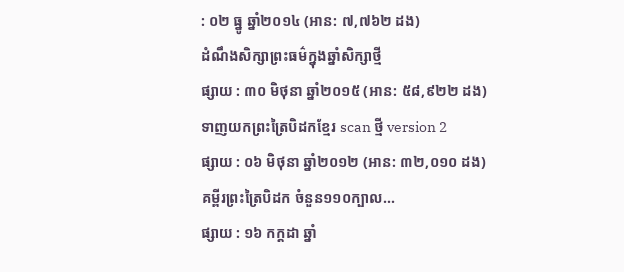: ០២ ធ្នូ ឆ្នាំ២០១៤ (អាន: ៧,៧៦២ ដង)
ដំណឹងសិក្សាព្រះធម៌ក្នុងឆ្នាំសិក្សាថ្មី
ផ្សាយ : ៣០ មិថុនា ឆ្នាំ២០១៥ (អាន: ៥៨,៩២២ ដង)
ទាញយកព្រះត្រៃបិដកខ្មែរ scan ថ្មី version 2
ផ្សាយ : ០៦ មិថុនា ឆ្នាំ២០១២ (អាន: ៣២,០១០ ដង)
គម្ពីរព្រះត្រៃបិដក ចំនួន១១០ក្បាល...
ផ្សាយ : ១៦ កក្តដា ឆ្នាំ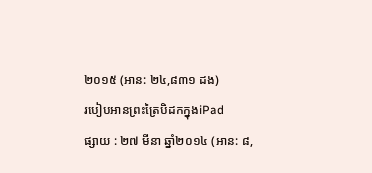២០១៥ (អាន: ២៤,៨៣១ ដង)
របៀបអានព្រះត្រៃបិដកក្នុងiPad
ផ្សាយ : ២៧ មីនា ឆ្នាំ២០១៤ (អាន: ៨,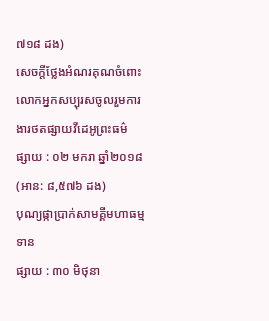៧១៨ ដង)
សេចក្តីថ្លែងអំណរគុណចំពោះលោកអ្នកសប្បុរសចូលរួមការងារថតផ្សាយវីដេអូព្រះធម៌
ផ្សាយ : ០២ មករា ឆ្នាំ២០១៨ (អាន: ៨,៥៧៦ ដង)
បុណ្យផ្កាប្រាក់សាមគ្គីមហាធម្មទាន
ផ្សាយ : ៣០ មិថុនា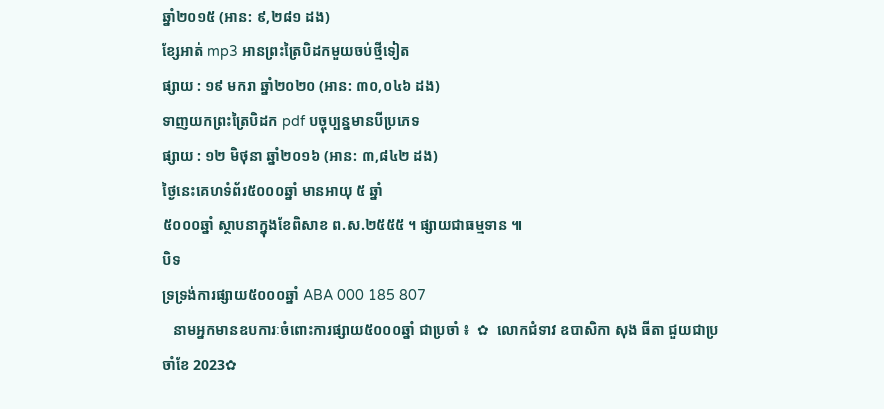ឆ្នាំ២០១៥ (អាន: ៩,២៨១ ដង)
ខ្សែអាត់ mp3 អានព្រះត្រៃបិដកមួយចប់ថ្មីទៀត
ផ្សាយ : ១៩ មករា ឆ្នាំ២០២០ (អាន: ៣០,០៤៦ ដង)
ទាញយកព្រះត្រៃបិដក pdf បច្ចុប្បន្នមានបីប្រភេទ
ផ្សាយ : ១២ មិថុនា ឆ្នាំ២០១៦ (អាន: ៣,៨៤២ ដង)
ថ្ងៃនេះគេហទំព័រ៥០០០ឆ្នាំ មានអាយុ ៥ ឆ្នាំ
៥០០០ឆ្នាំ ស្ថាបនាក្នុងខែពិសាខ ព.ស.២៥៥៥ ។ ផ្សាយជាធម្មទាន ៕
បិទ
ទ្រទ្រង់ការផ្សាយ៥០០០ឆ្នាំ ABA 000 185 807
   នាមអ្នកមានឧបការៈចំពោះការផ្សាយ៥០០០ឆ្នាំ ជាប្រចាំ ៖  ✿  លោកជំទាវ ឧបាសិកា សុង ធីតា ជួយជាប្រចាំខែ 2023✿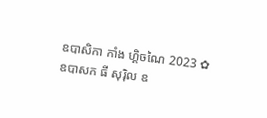ឧបាសិកា កាំង ហ្គិចណៃ 2023 ✿  ឧបាសក ធី សុរ៉ិល ឧ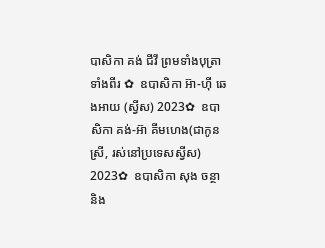បាសិកា គង់ ជីវី ព្រមទាំងបុត្រាទាំងពីរ ✿  ឧបាសិកា អ៊ា-ហុី ឆេងអាយ (ស្វីស) 2023✿  ឧបាសិកា គង់-អ៊ា គីមហេង(ជាកូនស្រី, រស់នៅប្រទេសស្វីស) 2023✿  ឧបាសិកា សុង ចន្ថា និង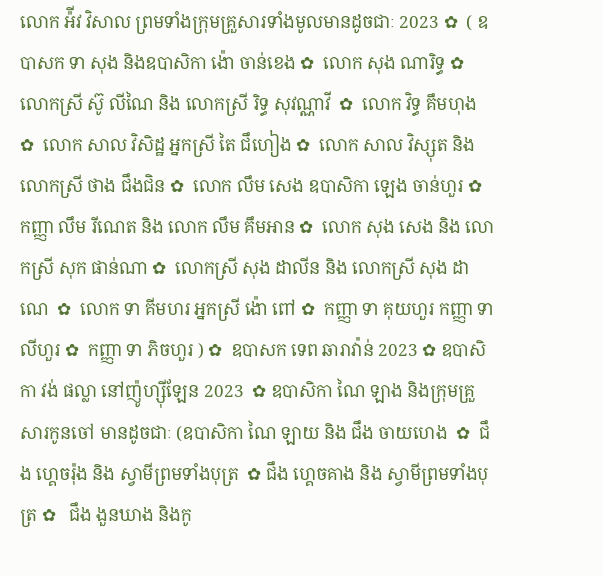លោក អ៉ីវ វិសាល ព្រមទាំងក្រុមគ្រួសារទាំងមូលមានដូចជាៈ 2023 ✿  ( ឧបាសក ទា សុង និងឧបាសិកា ង៉ោ ចាន់ខេង ✿  លោក សុង ណារិទ្ធ ✿  លោកស្រី ស៊ូ លីណៃ និង លោកស្រី រិទ្ធ សុវណ្ណាវី  ✿  លោក វិទ្ធ គឹមហុង ✿  លោក សាល វិសិដ្ឋ អ្នកស្រី តៃ ជឹហៀង ✿  លោក សាល វិស្សុត និង លោកស្រី ថាង ជឹងជិន ✿  លោក លឹម សេង ឧបាសិកា ឡេង ចាន់ហួរ ✿  កញ្ញា លឹម រីណេត និង លោក លឹម គឹមអាន ✿  លោក សុង សេង និង លោកស្រី សុក ផាន់ណា ✿  លោកស្រី សុង ដាលីន និង លោកស្រី សុង ដាណេ  ✿  លោក ទា គីមហរ អ្នកស្រី ង៉ោ ពៅ ✿  កញ្ញា ទា គុយហួរ កញ្ញា ទា លីហួរ ✿  កញ្ញា ទា ភិចហួរ ) ✿  ឧបាសក ទេព ឆារាវ៉ាន់ 2023 ✿ ឧបាសិកា វង់ ផល្លា នៅញ៉ូហ្ស៊ីឡែន 2023  ✿ ឧបាសិកា ណៃ ឡាង និងក្រុមគ្រួសារកូនចៅ មានដូចជាៈ (ឧបាសិកា ណៃ ឡាយ និង ជឹង ចាយហេង  ✿  ជឹង ហ្គេចរ៉ុង និង ស្វាមីព្រមទាំងបុត្រ  ✿ ជឹង ហ្គេចគាង និង ស្វាមីព្រមទាំងបុត្រ ✿   ជឹង ងួនឃាង និងកូ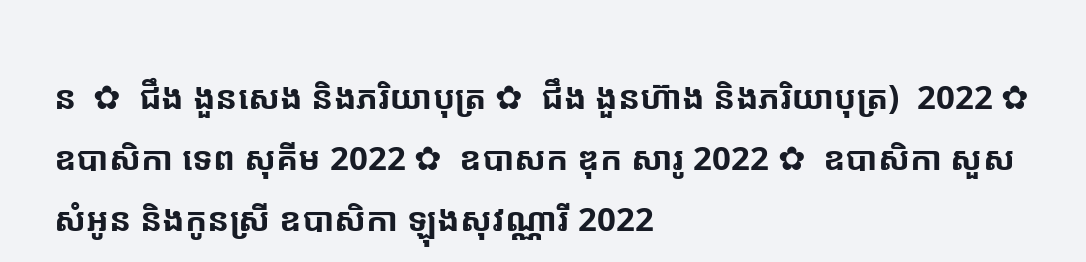ន  ✿  ជឹង ងួនសេង និងភរិយាបុត្រ ✿  ជឹង ងួនហ៊ាង និងភរិយាបុត្រ)  2022 ✿  ឧបាសិកា ទេព សុគីម 2022 ✿  ឧបាសក ឌុក សារូ 2022 ✿  ឧបាសិកា សួស សំអូន និងកូនស្រី ឧបាសិកា ឡុងសុវណ្ណារី 2022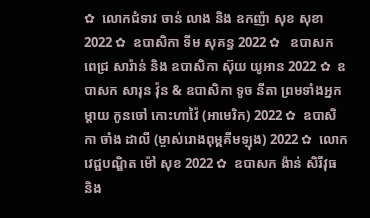✿  លោកជំទាវ ចាន់ លាង និង ឧកញ៉ា សុខ សុខា 2022 ✿  ឧបាសិកា ទីម សុគន្ធ 2022 ✿   ឧបាសក ពេជ្រ សារ៉ាន់ និង ឧបាសិកា ស៊ុយ យូអាន 2022 ✿  ឧបាសក សារុន វ៉ុន & ឧបាសិកា ទូច នីតា ព្រមទាំងអ្នកម្តាយ កូនចៅ កោះហាវ៉ៃ (អាមេរិក) 2022 ✿  ឧបាសិកា ចាំង ដាលី (ម្ចាស់រោងពុម្ពគីមឡុង) 2022 ✿  លោកវេជ្ជបណ្ឌិត ម៉ៅ សុខ 2022 ✿  ឧបាសក ង៉ាន់ សិរីវុធ និង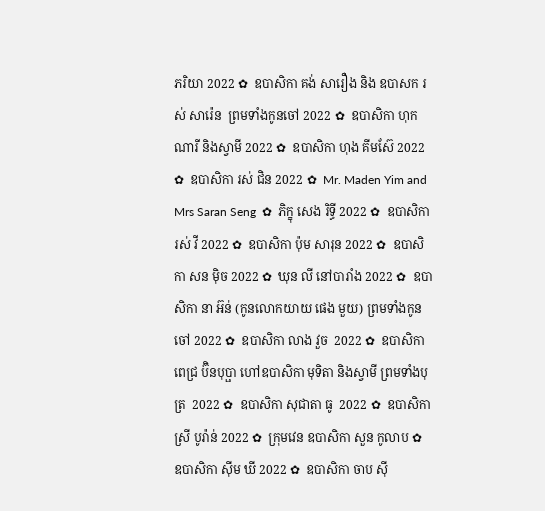ភរិយា 2022 ✿  ឧបាសិកា គង់ សារឿង និង ឧបាសក រស់ សារ៉េន  ព្រមទាំងកូនចៅ 2022 ✿  ឧបាសិកា ហុក ណារី និងស្វាមី 2022 ✿  ឧបាសិកា ហុង គីមស៊ែ 2022 ✿  ឧបាសិកា រស់ ជិន 2022 ✿  Mr. Maden Yim and Mrs Saran Seng  ✿  ភិក្ខុ សេង រិទ្ធី 2022 ✿  ឧបាសិកា រស់ វី 2022 ✿  ឧបាសិកា ប៉ុម សារុន 2022 ✿  ឧបាសិកា សន ម៉ិច 2022 ✿  ឃុន លី នៅបារាំង 2022 ✿  ឧបាសិកា នា អ៊ន់ (កូនលោកយាយ ផេង មួយ) ព្រមទាំងកូនចៅ 2022 ✿  ឧបាសិកា លាង វួច  2022 ✿  ឧបាសិកា ពេជ្រ ប៊ិនបុប្ផា ហៅឧបាសិកា មុទិតា និងស្វាមី ព្រមទាំងបុត្រ  2022 ✿  ឧបាសិកា សុជាតា ធូ  2022 ✿  ឧបាសិកា ស្រី បូរ៉ាន់ 2022 ✿  ក្រុមវេន ឧបាសិកា សួន កូលាប ✿  ឧបាសិកា ស៊ីម ឃី 2022 ✿  ឧបាសិកា ចាប ស៊ី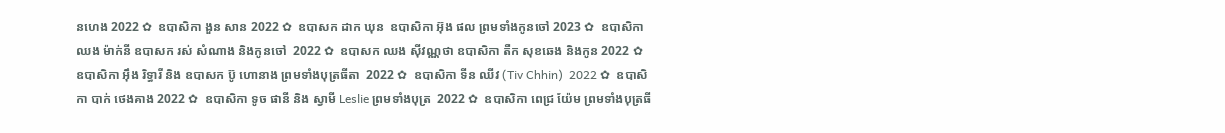នហេង 2022 ✿  ឧបាសិកា ងួន សាន 2022 ✿  ឧបាសក ដាក ឃុន  ឧបាសិកា អ៊ុង ផល ព្រមទាំងកូនចៅ 2023 ✿  ឧបាសិកា ឈង ម៉ាក់នី ឧបាសក រស់ សំណាង និងកូនចៅ  2022 ✿  ឧបាសក ឈង សុីវណ្ណថា ឧបាសិកា តឺក សុខឆេង និងកូន 2022 ✿  ឧបាសិកា អុឹង រិទ្ធារី និង ឧបាសក ប៊ូ ហោនាង ព្រមទាំងបុត្រធីតា  2022 ✿  ឧបាសិកា ទីន ឈីវ (Tiv Chhin)  2022 ✿  ឧបាសិកា បាក់ ថេងគាង 2022 ✿  ឧបាសិកា ទូច ផានី និង ស្វាមី Leslie ព្រមទាំងបុត្រ  2022 ✿  ឧបាសិកា ពេជ្រ យ៉ែម ព្រមទាំងបុត្រធី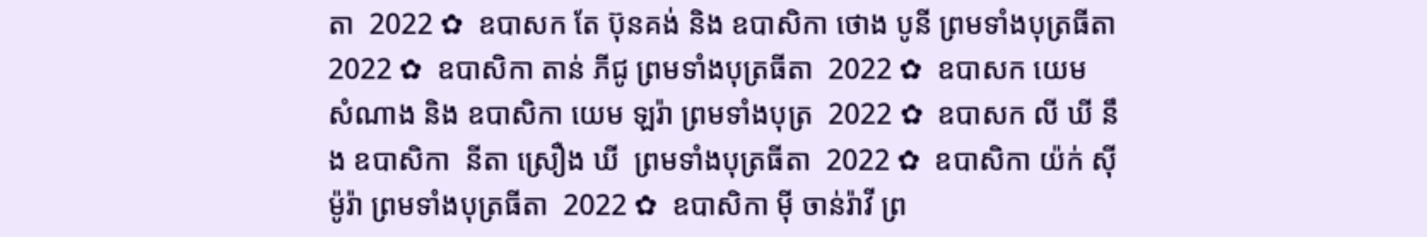តា  2022 ✿  ឧបាសក តែ ប៊ុនគង់ និង ឧបាសិកា ថោង បូនី ព្រមទាំងបុត្រធីតា  2022 ✿  ឧបាសិកា តាន់ ភីជូ ព្រមទាំងបុត្រធីតា  2022 ✿  ឧបាសក យេម សំណាង និង ឧបាសិកា យេម ឡរ៉ា ព្រមទាំងបុត្រ  2022 ✿  ឧបាសក លី ឃី នឹង ឧបាសិកា  នីតា ស្រឿង ឃី  ព្រមទាំងបុត្រធីតា  2022 ✿  ឧបាសិកា យ៉ក់ សុីម៉ូរ៉ា ព្រមទាំងបុត្រធីតា  2022 ✿  ឧបាសិកា មុី ចាន់រ៉ាវី ព្រ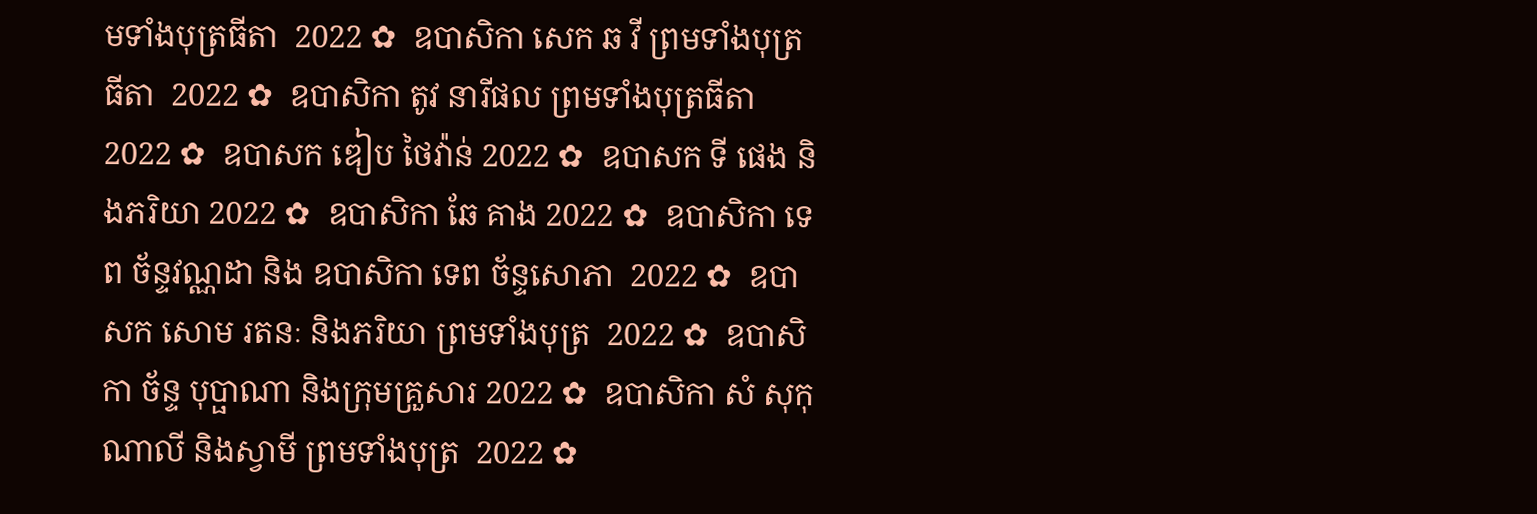មទាំងបុត្រធីតា  2022 ✿  ឧបាសិកា សេក ឆ វី ព្រមទាំងបុត្រធីតា  2022 ✿  ឧបាសិកា តូវ នារីផល ព្រមទាំងបុត្រធីតា  2022 ✿  ឧបាសក ឌៀប ថៃវ៉ាន់ 2022 ✿  ឧបាសក ទី ផេង និងភរិយា 2022 ✿  ឧបាសិកា ឆែ គាង 2022 ✿  ឧបាសិកា ទេព ច័ន្ទវណ្ណដា និង ឧបាសិកា ទេព ច័ន្ទសោភា  2022 ✿  ឧបាសក សោម រតនៈ និងភរិយា ព្រមទាំងបុត្រ  2022 ✿  ឧបាសិកា ច័ន្ទ បុប្ផាណា និងក្រុមគ្រួសារ 2022 ✿  ឧបាសិកា សំ សុកុណាលី និងស្វាមី ព្រមទាំងបុត្រ  2022 ✿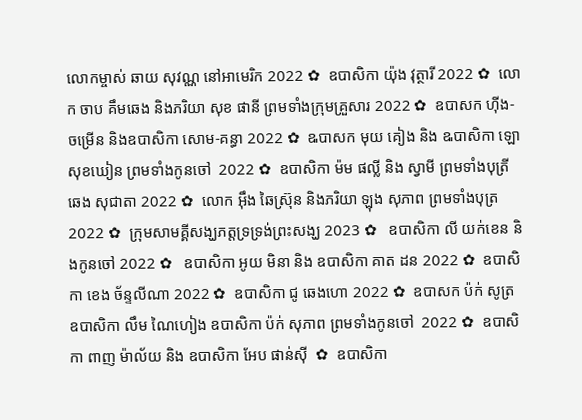លោកម្ចាស់ ឆាយ សុវណ្ណ នៅអាមេរិក 2022 ✿  ឧបាសិកា យ៉ុង វុត្ថារី 2022 ✿  លោក ចាប គឹមឆេង និងភរិយា សុខ ផានី ព្រមទាំងក្រុមគ្រួសារ 2022 ✿  ឧបាសក ហ៊ីង-ចម្រើន និងឧបាសិកា សោម-គន្ធា 2022 ✿  ឩបាសក មុយ គៀង និង ឩបាសិកា ឡោ សុខឃៀន ព្រមទាំងកូនចៅ  2022 ✿  ឧបាសិកា ម៉ម ផល្លី និង ស្វាមី ព្រមទាំងបុត្រី ឆេង សុជាតា 2022 ✿  លោក អ៊ឹង ឆៃស្រ៊ុន និងភរិយា ឡុង សុភាព ព្រមទាំងបុត្រ 2022 ✿  ក្រុមសាមគ្គីសង្ឃភត្តទ្រទ្រង់ព្រះសង្ឃ 2023 ✿   ឧបាសិកា លី យក់ខេន និងកូនចៅ 2022 ✿   ឧបាសិកា អូយ មិនា និង ឧបាសិកា គាត ដន 2022 ✿  ឧបាសិកា ខេង ច័ន្ទលីណា 2022 ✿  ឧបាសិកា ជូ ឆេងហោ 2022 ✿  ឧបាសក ប៉ក់ សូត្រ ឧបាសិកា លឹម ណៃហៀង ឧបាសិកា ប៉ក់ សុភាព ព្រមទាំងកូនចៅ  2022 ✿  ឧបាសិកា ពាញ ម៉ាល័យ និង ឧបាសិកា អែប ផាន់ស៊ី  ✿  ឧបាសិកា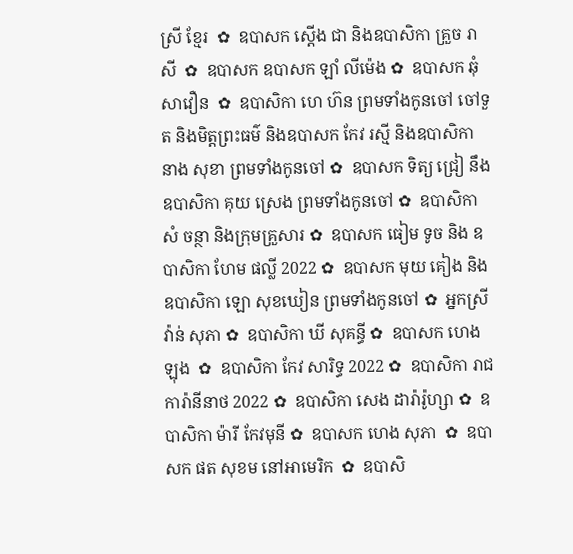ស្រី ខ្មែរ  ✿  ឧបាសក ស្តើង ជា និងឧបាសិកា គ្រួច រាសី  ✿  ឧបាសក ឧបាសក ឡាំ លីម៉េង ✿  ឧបាសក ឆុំ សាវឿន  ✿  ឧបាសិកា ហេ ហ៊ន ព្រមទាំងកូនចៅ ចៅទួត និងមិត្តព្រះធម៌ និងឧបាសក កែវ រស្មី និងឧបាសិកា នាង សុខា ព្រមទាំងកូនចៅ ✿  ឧបាសក ទិត្យ ជ្រៀ នឹង ឧបាសិកា គុយ ស្រេង ព្រមទាំងកូនចៅ ✿  ឧបាសិកា សំ ចន្ថា និងក្រុមគ្រួសារ ✿  ឧបាសក ធៀម ទូច និង ឧបាសិកា ហែម ផល្លី 2022 ✿  ឧបាសក មុយ គៀង និងឧបាសិកា ឡោ សុខឃៀន ព្រមទាំងកូនចៅ ✿  អ្នកស្រី វ៉ាន់ សុភា ✿  ឧបាសិកា ឃី សុគន្ធី ✿  ឧបាសក ហេង ឡុង  ✿  ឧបាសិកា កែវ សារិទ្ធ 2022 ✿  ឧបាសិកា រាជ ការ៉ានីនាថ 2022 ✿  ឧបាសិកា សេង ដារ៉ារ៉ូហ្សា ✿  ឧបាសិកា ម៉ារី កែវមុនី ✿  ឧបាសក ហេង សុភា  ✿  ឧបាសក ផត សុខម នៅអាមេរិក  ✿  ឧបាសិ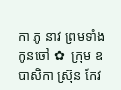កា ភូ នាវ ព្រមទាំងកូនចៅ ✿  ក្រុម ឧបាសិកា ស្រ៊ុន កែវ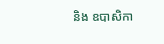និង ឧបាសិកា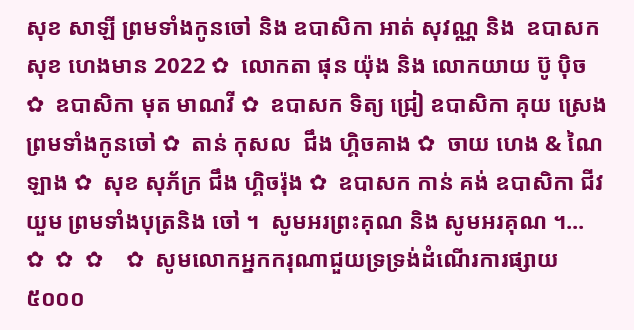សុខ សាឡី ព្រមទាំងកូនចៅ និង ឧបាសិកា អាត់ សុវណ្ណ និង  ឧបាសក សុខ ហេងមាន 2022 ✿  លោកតា ផុន យ៉ុង និង លោកយាយ ប៊ូ ប៉ិច ✿  ឧបាសិកា មុត មាណវី ✿  ឧបាសក ទិត្យ ជ្រៀ ឧបាសិកា គុយ ស្រេង ព្រមទាំងកូនចៅ ✿  តាន់ កុសល  ជឹង ហ្គិចគាង ✿  ចាយ ហេង & ណៃ ឡាង ✿  សុខ សុភ័ក្រ ជឹង ហ្គិចរ៉ុង ✿  ឧបាសក កាន់ គង់ ឧបាសិកា ជីវ យួម ព្រមទាំងបុត្រនិង ចៅ ។  សូមអរព្រះគុណ និង សូមអរគុណ ។...       ✿  ✿  ✿    ✿  សូមលោកអ្នកករុណាជួយទ្រទ្រង់ដំណើរការផ្សាយ៥០០០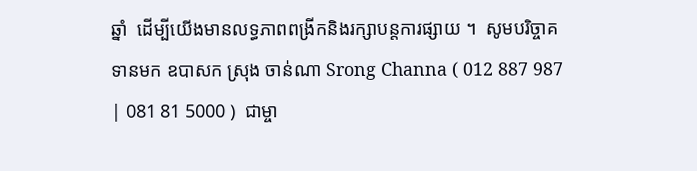ឆ្នាំ  ដើម្បីយើងមានលទ្ធភាពពង្រីកនិងរក្សាបន្តការផ្សាយ ។  សូមបរិច្ចាគទានមក ឧបាសក ស្រុង ចាន់ណា Srong Channa ( 012 887 987 | 081 81 5000 )  ជាម្ចា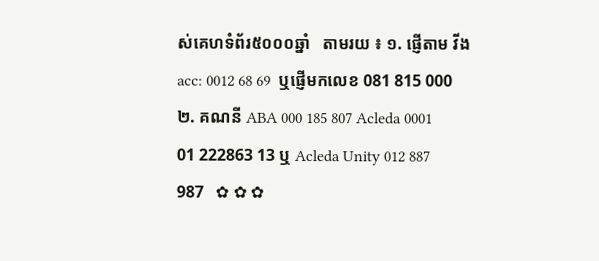ស់គេហទំព័រ៥០០០ឆ្នាំ   តាមរយ ៖ ១. ផ្ញើតាម វីង acc: 0012 68 69  ឬផ្ញើមកលេខ 081 815 000 ២. គណនី ABA 000 185 807 Acleda 0001 01 222863 13 ឬ Acleda Unity 012 887 987   ✿ ✿ ✿